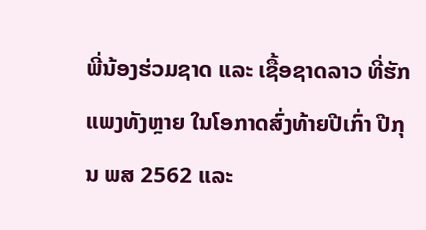ພີ່ນ້ອງຮ່ວມຊາດ ແລະ ເຊື້ອຊາດລາວ ທີ່ຮັກແພງທັງຫຼາຍ ໃນໂອກາດສົ່ງທ້າຍປີເກົ່າ ປີກຸນ ພສ 2562 ແລະ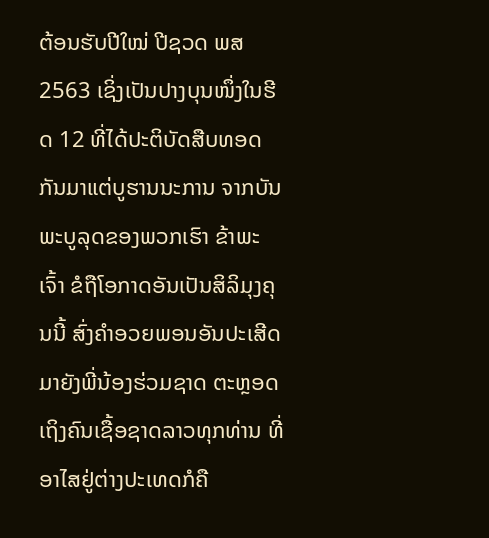ຕ້ອນຮັບປີໃໝ່ ປີຊວດ ພສ 2563 ເຊິ່ງເປັນປາງບຸນໜຶ່ງໃນຮີດ 12 ທີ່ໄດ້ປະຕິບັດສືບທອດກັນມາແຕ່ບູຮານນະການ ຈາກບັນພະບູລຸດຂອງພວກເຮົາ ຂ້າພະເຈົ້າ ຂໍຖືໂອກາດອັນເປັນສິລິມຸງຄຸນນີ້ ສົ່ງຄຳອວຍພອນອັນປະເສີດມາຍັງພີ່ນ້ອງຮ່ວມຊາດ ຕະຫຼອດເຖິງຄົນເຊື້ອຊາດລາວທຸກທ່ານ ທີ່ອາໄສຢູ່ຕ່າງປະເທດກໍຄື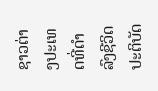ຊາວຕ່າງປະເທດທີ່ດຳລົງຊີວິດປະຕິບັດ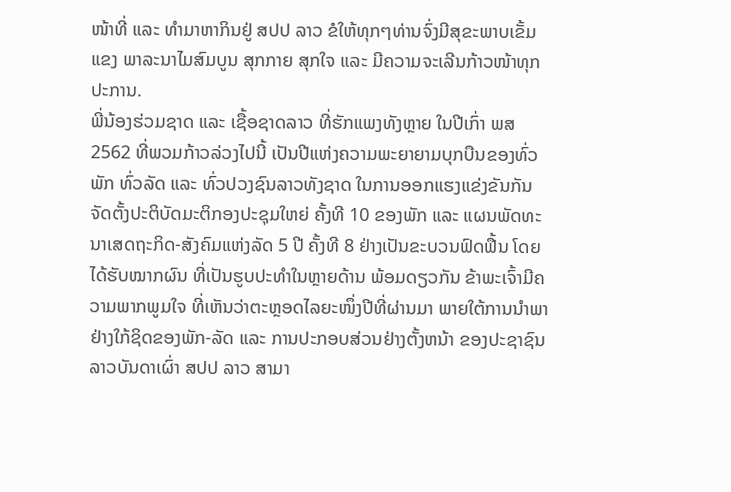ໜ້າທີ່ ແລະ ທຳມາຫາກິນຢູ່ ສປປ ລາວ ຂໍໃຫ້ທຸກໆທ່ານຈົ່ງມີສຸຂະພາບເຂັ້ມແຂງ ພາລະນາໄມສົມບູນ ສຸກກາຍ ສຸກໃຈ ແລະ ມີຄວາມຈະເລີນກ້າວໜ້າທຸກປະການ.
ພີ່ນ້ອງຮ່ວມຊາດ ແລະ ເຊື້ອຊາດລາວ ທີ່ຮັກແພງທັງຫຼາຍ ໃນປີເກົ່າ ພສ 2562 ທີ່ພວມກ້າວລ່ວງໄປນີ້ ເປັນປີແຫ່ງຄວາມພະຍາຍາມບຸກບືນຂອງທົ່ວພັກ ທົ່ວລັດ ແລະ ທົ່ວປວງຊົນລາວທັງຊາດ ໃນການອອກແຮງແຂ່ງຂັນກັນ ຈັດຕັ້ງປະຕິບັດມະຕິກອງປະຊຸມໃຫຍ່ ຄັ້ງທີ 10 ຂອງພັກ ແລະ ແຜນພັດທະນາເສດຖະກິດ-ສັງຄົມແຫ່ງລັດ 5 ປີ ຄັ້ງທີ 8 ຢ່າງເປັນຂະບວນຟົດຟື້ນ ໂດຍໄດ້ຮັບໝາກຜົນ ທີ່ເປັນຮູບປະທຳໃນຫຼາຍດ້ານ ພ້ອມດຽວກັນ ຂ້າພະເຈົ້າມີຄວາມພາກພູມໃຈ ທີ່ເຫັນວ່າຕະຫຼອດໄລຍະໜຶ່ງປີທີ່ຜ່ານມາ ພາຍໃຕ້ການນຳພາ ຢ່າງໃກ້ຊິດຂອງພັກ-ລັດ ແລະ ການປະກອບສ່ວນຢ່າງຕັ້ງຫນ້າ ຂອງປະຊາຊົນລາວບັນດາເຜົ່າ ສປປ ລາວ ສາມາ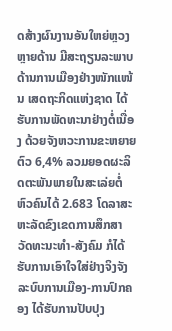ດສ້າງຜົນງານອັນໃຫຍ່ຫຼວງ ຫຼາຍດ້ານ ມີສະຖຽນລະພາບດ້ານການເມືອງຢ່າງໜັກແໜ້ນ ເສດຖະກິດແຫ່ງຊາດ ໄດ້ຮັບການພັດທະນາຢ່າງຕໍ່ເນື່ອງ ດ້ວຍຈັງຫວະການຂະຫຍາຍຕົວ 6,4% ລວມຍອດຜະລິດຕະພັນພາຍໃນສະເລ່ຍຕໍ່ຫົວຄົນໄດ້ 2.683 ໂດລາສະຫະລັດຂົງເຂດການສຶກສາ ວັດທະນະທຳ-ສັງຄົມ ກໍໄດ້ຮັບການເອົາໃຈໃສ່ຢ່າງຈິງຈັງ ລະບົບການເມືອງ-ການປົກຄອງ ໄດ້ຮັບການປັບປຸງ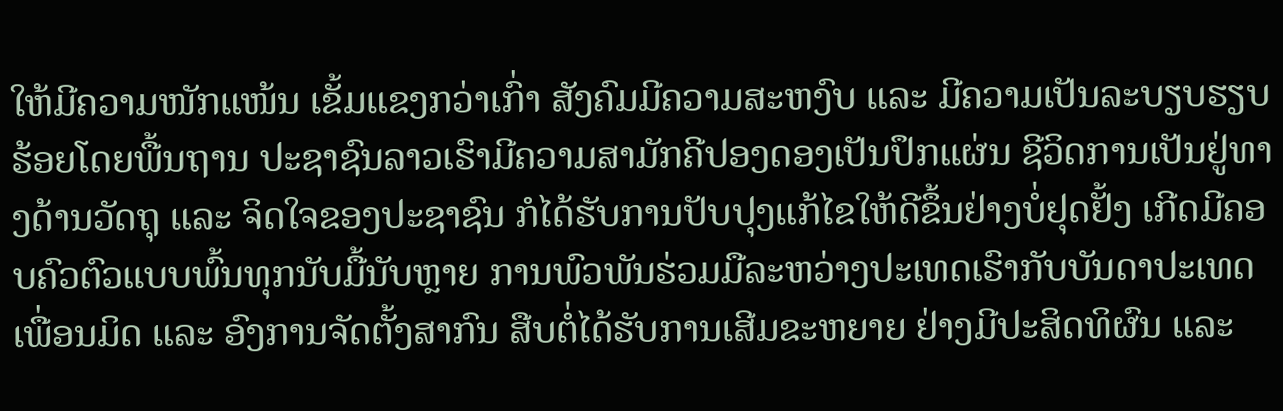ໃຫ້ມີຄວາມໜັກແໜ້ນ ເຂັ້ມແຂງກວ່າເກົ່າ ສັງຄົມມີຄວາມສະຫງົບ ແລະ ມີຄວາມເປັນລະບຽບຮຽບຮ້ອຍໂດຍພື້ນຖານ ປະຊາຊົນລາວເຮົາມີຄວາມສາມັກຄີປອງດອງເປັນປຶກແຜ່ນ ຊີວິດການເປັນຢູ່ທາງດ້ານວັດຖຸ ແລະ ຈິດໃຈຂອງປະຊາຊົນ ກໍໄດ້ຮັບການປັບປຸງແກ້ໄຂໃຫ້ດີຂຶ້ນຢ່າງບໍ່ຢຸດຢັ້ງ ເກີດມີຄອບຄົວຕົວແບບພົ້ນທຸກນັບມື້ນັບຫຼາຍ ການພົວພັນຮ່ວມມືລະຫວ່າງປະເທດເຮົາກັບບັນດາປະເທດເພື່ອນມິດ ແລະ ອົງການຈັດຕັ້ງສາກົນ ສືບຕໍ່ໄດ້ຮັບການເສີມຂະຫຍາຍ ຢ່າງມີປະສິດທິຜົນ ແລະ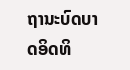ຖານະບົດບາດອິດທິ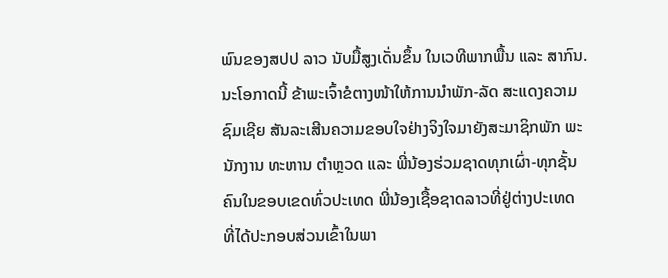ພົນຂອງສປປ ລາວ ນັບມື້ສູງເດັ່ນຂຶ້ນ ໃນເວທີພາກພື້ນ ແລະ ສາກົນ.
ນະໂອກາດນີ້ ຂ້າພະເຈົ້າຂໍຕາງໜ້າໃຫ້ການນຳພັກ-ລັດ ສະແດງຄວາມຊົມເຊີຍ ສັນລະເສີນຄວາມຂອບໃຈຢ່າງຈິງໃຈມາຍັງສະມາຊິກພັກ ພະນັກງານ ທະຫານ ຕຳຫຼວດ ແລະ ພີ່ນ້ອງຮ່ວມຊາດທຸກເຜົ່າ-ທຸກຊັ້ນຄົນໃນຂອບເຂດທົ່ວປະເທດ ພີ່ນ້ອງເຊື້ອຊາດລາວທີ່ຢູ່ຕ່າງປະເທດ ທີ່ໄດ້ປະກອບສ່ວນເຂົ້າໃນພາ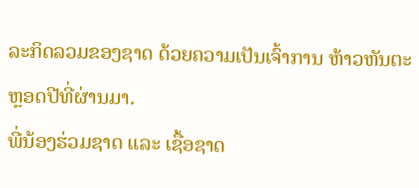ລະກິດລວມຂອງຊາດ ດ້ວຍຄວາມເປັນເຈົ້າການ ຫ້າວຫັນຕະຫຼອດປີທີ່ຜ່ານມາ.
ພີ່ນ້ອງຮ່ວມຊາດ ແລະ ເຊື້ອຊາດ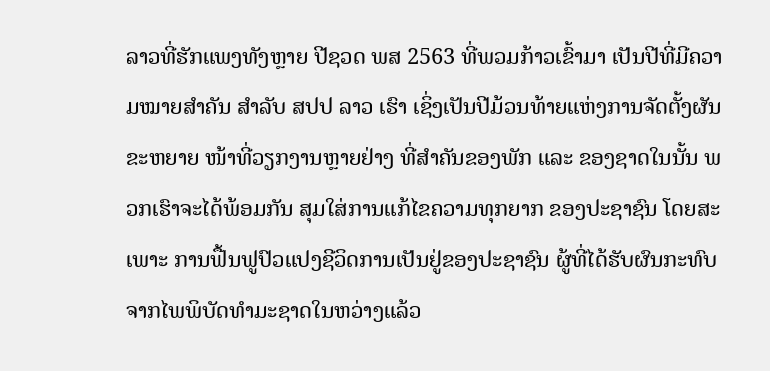ລາວທີ່ຮັກແພງທັງຫຼາຍ ປີຊວດ ພສ 2563 ທີ່ພວມກ້າວເຂົ້າມາ ເປັນປີທີ່ມີຄວາມໝາຍສຳຄັນ ສຳລັບ ສປປ ລາວ ເຮົາ ເຊິ່ງເປັນປີມ້ວນທ້າຍແຫ່ງການຈັດຕັ້ງຜັນຂະຫຍາຍ ໜ້າທີ່ວຽກງານຫຼາຍຢ່າງ ທີ່ສຳຄັນຂອງພັກ ແລະ ຂອງຊາດໃນນັ້ນ ພວກເຮົາຈະໄດ້ພ້ອມກັນ ສຸມໃສ່ການແກ້ໄຂຄວາມທຸກຍາກ ຂອງປະຊາຊົນ ໂດຍສະເພາະ ການຟື້ນຟູປົວແປງຊີວິດການເປັນຢູ່ຂອງປະຊາຊົນ ຜູ້ທີ່ໄດ້ຮັບຜົນກະທົບຈາກໄພພິບັດທຳມະຊາດໃນຫວ່າງແລ້ວ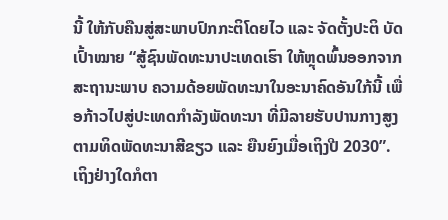ນີ້ ໃຫ້ກັບຄືນສູ່ສະພາບປົກກະຕິໂດຍໄວ ແລະ ຈັດຕັ້ງປະຕິ ບັດເປົ້າໝາຍ “ສູ້ຊົນພັດທະນາປະເທດເຮົາ ໃຫ້ຫຼຸດພົ້ນອອກຈາກສະຖານະພາບ ຄວາມດ້ອຍພັດທະນາໃນອະນາຄົດອັນໃກ້ນີ້ ເພື່ອກ້າວໄປສູ່ປະເທດກຳລັງພັດທະນາ ທີ່ມີລາຍຮັບປານກາງສູງ ຕາມທິດພັດທະນາສີຂຽວ ແລະ ຍືນຍົງເມື່ອເຖິງປີ 2030”.
ເຖິງຢ່າງໃດກໍຕາ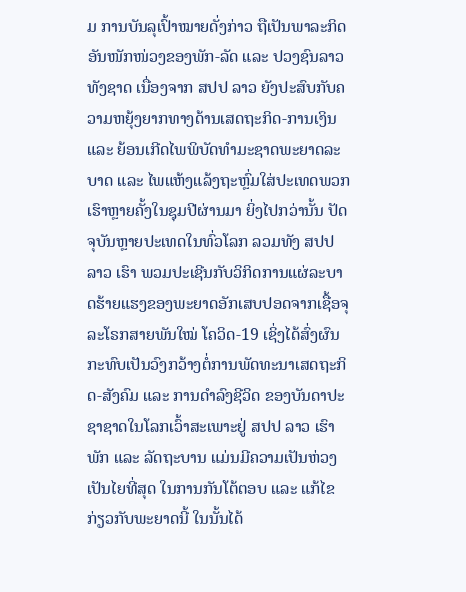ມ ການບັນລຸເປົ້າໝາຍດັ່ງກ່າວ ຖືເປັນພາລະກິດອັນໜັກໜ່ວງຂອງພັກ-ລັດ ແລະ ປວງຊົນລາວທັງຊາດ ເນື່ອງຈາກ ສປປ ລາວ ຍັງປະສົບກັບຄວາມຫຍຸ້ງຍາກທາງດ້ານເສດຖະກິດ-ການເງິນ ແລະ ຍ້ອນເກີດໄພພິບັດທຳມະຊາດພະຍາດລະບາດ ແລະ ໄພແຫ້ງແລ້ງຖະຫຼົ່ມໃສ່ປະເທດພວກເຮົາຫຼາຍຄັ້ງໃນຊຸມປີຜ່ານມາ ຍິ່ງໄປກວ່ານັ້ນ ປັດຈຸບັນຫຼາຍປະເທດໃນທົ່ວໂລກ ລວມທັງ ສປປ ລາວ ເຮົາ ພວມປະເຊີນກັບວິກິດການແຜ່ລະບາດຮ້າຍແຮງຂອງພະຍາດອັກເສບປອດຈາກເຊື້ອຈຸລະໂຣກສາຍພັນໃໝ່ ໂຄວິດ-19 ເຊິ່ງໄດ້ສົ່ງຜົນກະທົບເປັນວົງກວ້າງຕໍ່ການພັດທະນາເສດຖະກິດ-ສັງຄົມ ແລະ ການດຳລົງຊີວິດ ຂອງບັນດາປະຊາຊາດໃນໂລກເວົ້າສະເພາະຢູ່ ສປປ ລາວ ເຮົາ ພັກ ແລະ ລັດຖະບານ ແມ່ນມີຄວາມເປັນຫ່ວງເປັນໄຍທີ່ສຸດ ໃນການກັນໂຕ້ຕອບ ແລະ ແກ້ໄຂກ່ຽວກັບພະຍາດນີ້ ໃນນັ້ນໄດ້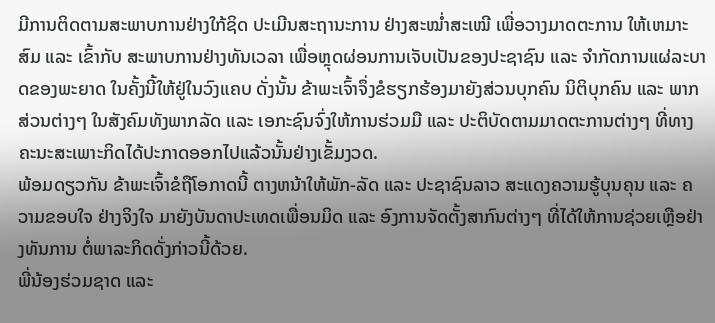ມີການຕິດຕາມສະພາບການຢ່າງໃກ້ຊິດ ປະເມີນສະຖານະການ ຢ່າງສະໝ່ຳສະເໝີ ເພື່ອວາງມາດຕະການ ໃຫ້ເຫມາະສົມ ແລະ ເຂົ້າກັບ ສະພາບການຢ່າງທັນເວລາ ເພື່ອຫຼຸດຜ່ອນການເຈັບເປັນຂອງປະຊາຊົນ ແລະ ຈຳກັດການແຜ່ລະບາດຂອງພະຍາດ ໃນຄັ້ງນີ້ໃຫ້ຢູ່ໃນວົງແຄບ ດັ່ງນັ້ນ ຂ້າພະເຈົ້າຈຶ່ງຂໍຮຽກຮ້ອງມາຍັງສ່ວນບຸກຄົນ ນິຕິບຸກຄົນ ແລະ ພາກສ່ວນຕ່າງໆ ໃນສັງຄົມທັງພາກລັດ ແລະ ເອກະຊົນຈົ່ງໃຫ້ການຮ່ວມມື ແລະ ປະຕິບັດຕາມມາດຕະການຕ່າງໆ ທີ່ທາງຄະນະສະເພາະກິດໄດ້ປະກາດອອກໄປແລ້ວນັ້ນຢ່າງເຂັ້ມງວດ.
ພ້ອມດຽວກັນ ຂ້າພະເຈົ້າຂໍຖືໂອກາດນີ້ ຕາງຫນ້າໃຫ້ພັກ-ລັດ ແລະ ປະຊາຊົນລາວ ສະແດງຄວາມຮູ້ບຸນຄຸນ ແລະ ຄວາມຂອບໃຈ ຢ່າງຈິງໃຈ ມາຍັງບັນດາປະເທດເພື່ອນມິດ ແລະ ອົງການຈັດຕັ້ງສາກົນຕ່າງໆ ທີ່ໄດ້ໃຫ້ການຊ່ວຍເຫຼືອຢ່າງທັນການ ຕໍ່ພາລະກິດດັ່ງກ່າວນີ້ດ້ວຍ.
ພີ່ນ້ອງຮ່ວມຊາດ ແລະ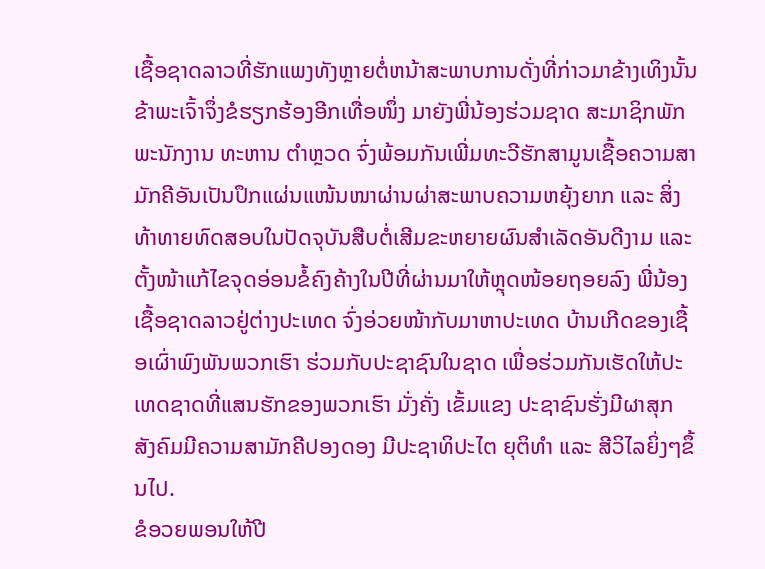ເຊື້ອຊາດລາວທີ່ຮັກແພງທັງຫຼາຍຕໍ່ຫນ້າສະພາບການດັ່ງທີ່ກ່າວມາຂ້າງເທິງນັ້ນ ຂ້າພະເຈົ້າຈຶ່ງຂໍຮຽກຮ້ອງອີກເທື່ອໜຶ່ງ ມາຍັງພີ່ນ້ອງຮ່ວມຊາດ ສະມາຊິກພັກ ພະນັກງານ ທະຫານ ຕຳຫຼວດ ຈົ່ງພ້ອມກັນເພີ່ມທະວີຮັກສາມູນເຊື້ອຄວາມສາມັກຄີອັນເປັນປຶກແຜ່ນແໜ້ນໜາຜ່ານຜ່າສະພາບຄວາມຫຍຸ້ງຍາກ ແລະ ສິ່ງທ້າທາຍທົດສອບໃນປັດຈຸບັນສືບຕໍ່ເສີມຂະຫຍາຍຜົນສຳເລັດອັນດີງາມ ແລະ ຕັ້ງໜ້າແກ້ໄຂຈຸດອ່ອນຂໍ້ຄົງຄ້າງໃນປີທີ່ຜ່ານມາໃຫ້ຫຼຸດໜ້ອຍຖອຍລົງ ພີ່ນ້ອງເຊື້ອຊາດລາວຢູ່ຕ່າງປະເທດ ຈົ່ງອ່ວຍໜ້າກັບມາຫາປະເທດ ບ້ານເກີດຂອງເຊື້ອເຜົ່າພົງພັນພວກເຮົາ ຮ່ວມກັບປະຊາຊົນໃນຊາດ ເພື່ອຮ່ວມກັນເຮັດໃຫ້ປະເທດຊາດທີ່ແສນຮັກຂອງພວກເຮົາ ມັ່ງຄັ່ງ ເຂັ້ມແຂງ ປະຊາຊົນຮັ່ງມີຜາສຸກ ສັງຄົມມີຄວາມສາມັກຄີປອງດອງ ມີປະຊາທິປະໄຕ ຍຸຕິທຳ ແລະ ສີວິໄລຍິ່ງໆຂຶ້ນໄປ.
ຂໍອວຍພອນໃຫ້ປີ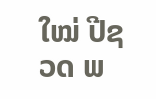ໃໝ່ ປີຊວດ ພ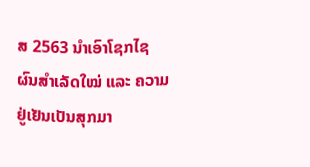ສ 2563 ນຳເອົາໂຊກໄຊ ຜົນສຳເລັດໃໝ່ ແລະ ຄວາມຢູ່ເຢັນເປັນສຸກມາ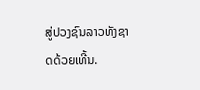ສູ່ປວງຊົນລາວທັງຊາດດ້ວຍເທີ້ນ.